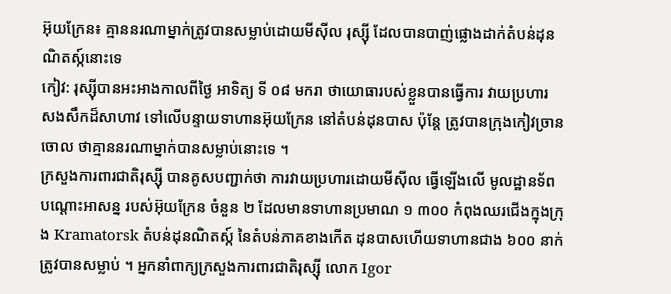អ៊ុយក្រែន៖ គ្មាននរណាម្នាក់ត្រូវបានសម្លាប់ដោយមីស៊ីល រុស្ស៊ី ដែលបានបាញ់ផ្លោងដាក់តំបន់ដុនណិតស្ក៍នោះទេ
កៀវ: រុស្ស៊ីបានអះអាងកាលពីថ្ងៃ អាទិត្យ ទី ០៨ មករា ថាយោធារបស់ខ្លួនបានធ្វើការ វាយប្រហារ សងសឹកដ៏សាហាវ ទៅលើបន្ទាយទាហានអ៊ុយក្រែន នៅតំបន់ដុនបាស ប៉ុន្តែ ត្រូវបានក្រុងកៀវច្រានចោល ថាគ្មាននរណាម្នាក់បានសម្លាប់នោះទេ ។
ក្រសួងការពារជាតិរុស្ស៊ី បានគូសបញ្ជាក់ថា ការវាយប្រហារដោយមីស៊ីល ធ្វើឡើងលើ មូលដ្ឋានទ័ព បណ្ដោះអាសន្ន របស់អ៊ុយក្រែន ចំនួន ២ ដែលមានទាហានប្រមាណ ១ ៣០០ កំពុងឈរជើងក្នុងក្រុង Kramatorsk តំបន់ដុនណិតស្ក៍ នៃតំបន់ភាគខាងកើត ដុនបាសហើយទាហានជាង ៦០០ នាក់ ត្រូវបានសម្លាប់ ។ អ្នកនាំពាក្យក្រសួងការពារជាតិរុស្ស៊ី លោក Igor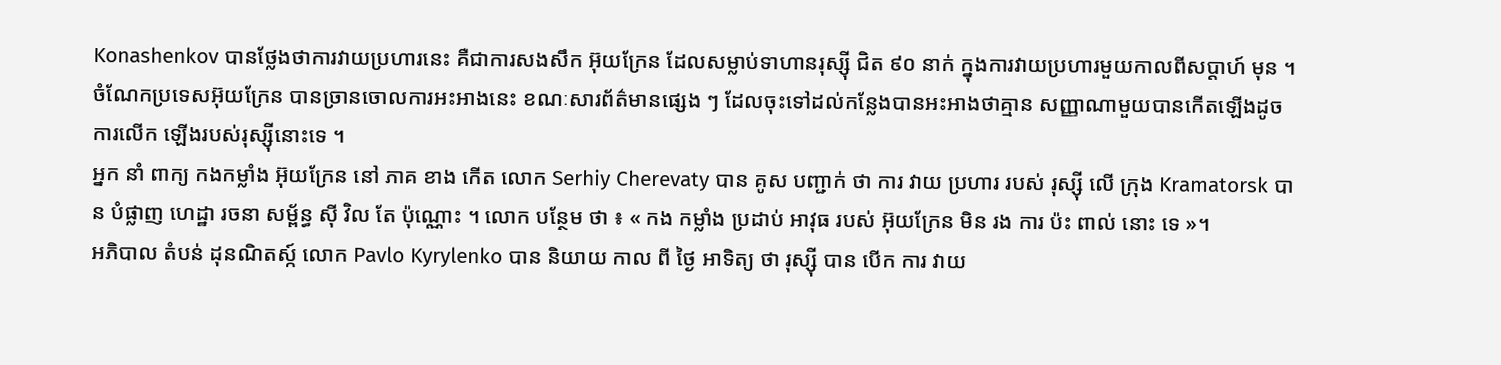Konashenkov បានថ្លែងថាការវាយប្រហារនេះ គឺជាការសងសឹក អ៊ុយក្រែន ដែលសម្លាប់ទាហានរុស្ស៊ី ជិត ៩០ នាក់ ក្នុងការវាយប្រហារមួយកាលពីសប្តាហ៍ មុន ។
ចំណែកប្រទេសអ៊ុយក្រែន បានច្រានចោលការអះអាងនេះ ខណៈសារព័ត៌មានផ្សេង ៗ ដែលចុះទៅដល់កន្លែងបានអះអាងថាគ្មាន សញ្ញាណាមួយបានកើតឡើងដូចការលើក ឡើងរបស់រុស្ស៊ីនោះទេ ។
អ្នក នាំ ពាក្យ កងកម្លាំង អ៊ុយក្រែន នៅ ភាគ ខាង កើត លោក Serhiy Cherevaty បាន គូស បញ្ជាក់ ថា ការ វាយ ប្រហារ របស់ រុស្ស៊ី លើ ក្រុង Kramatorsk បាន បំផ្លាញ ហេដ្ឋា រចនា សម្ព័ន្ធ ស៊ី វិល តែ ប៉ុណ្ណោះ ។ លោក បន្ថែម ថា ៖ « កង កម្លាំង ប្រដាប់ អាវុធ របស់ អ៊ុយក្រែន មិន រង ការ ប៉ះ ពាល់ នោះ ទេ »។
អភិបាល តំបន់ ដុនណិតស្ក៍ លោក Pavlo Kyrylenko បាន និយាយ កាល ពី ថ្ងៃ អាទិត្យ ថា រុស្ស៊ី បាន បើក ការ វាយ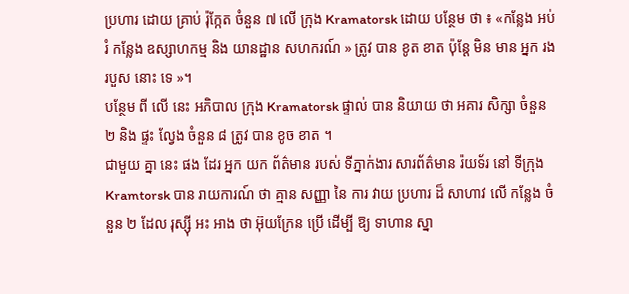ប្រហារ ដោយ គ្រាប់ រ៉ុក្កែត ចំនួន ៧ លើ ក្រុង Kramatorsk ដោយ បន្ថែម ថា ៖ «កន្លែង អប់រំ កន្លែង ឧស្សាហកម្ម និង យានដ្ឋាន សហករណ៍ » ត្រូវ បាន ខូត ខាត ប៉ុន្តែ មិន មាន អ្នក រង របួស នោះ ទេ »។
បន្ថែម ពី លើ នេះ អភិបាល ក្រុង Kramatorsk ផ្ទាល់ បាន និយាយ ថា អគារ សិក្សា ចំនួន ២ និង ផ្ទះ ល្វែង ចំនួន ៨ ត្រូវ បាន ខូច ខាត ។
ជាមួយ គ្នា នេះ ផង ដែរ អ្នក យក ព័ត៌មាន របស់ ទីភ្នាក់ងារ សារព័ត៌មាន រ៉យទ័រ នៅ ទីក្រុង Kramtorsk បាន រាយការណ៍ ថា គ្មាន សញ្ញា នៃ ការ វាយ ប្រហារ ដ៏ សាហាវ លើ កន្លែង ចំនួន ២ ដែល រុស្ស៊ី អះ អាង ថា អ៊ុយក្រែន ប្រើ ដើម្បី ឱ្យ ទាហាន ស្នា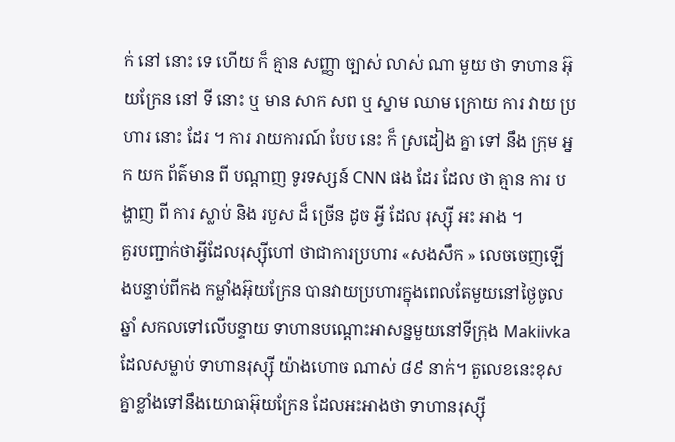ក់ នៅ នោះ ទេ ហើយ ក៏ គ្មាន សញ្ញា ច្បាស់ លាស់ ណា មួយ ថា ទាហាន អ៊ុយក្រែន នៅ ទី នោះ ឬ មាន សាក សព ឬ ស្នាម ឈាម ក្រោយ ការ វាយ ប្រហារ នោះ ដែរ ។ ការ រាយការណ៍ បែប នេះ ក៏ ស្រដៀង គ្នា ទៅ នឹង ក្រុម អ្នក យក ព័ត៌មាន ពី បណ្ដាញ ទូរទស្សន៍ CNN ផង ដែរ ដែល ថា គ្មាន ការ បង្ហាញ ពី ការ ស្លាប់ និង របួស ដ៏ ច្រើន ដូច អ្វី ដែល រុស្ស៊ី អះ អាង ។
គួរបញ្ជាក់ថាអ្វីដែលរុស្ស៊ីហៅ ថាជាការប្រហារ «សងសឹក » លេចចេញឡើងបន្ទាប់ពីកង កម្លាំងអ៊ុយក្រែន បានវាយប្រហារក្នុងពេលតែមួយនៅថ្ងៃចូលឆ្នាំ សកលទៅលើបន្ទាយ ទាហានបណ្ដោះអាសន្នមួយនៅទីក្រុង Makiivka ដែលសម្លាប់ ទាហានរុស្ស៊ី យ៉ាងហោច ណាស់ ៨៩ នាក់។ តួលេខនេះខុសគ្នាខ្លាំងទៅនឹងយោធាអ៊ុយក្រែន ដែលអះអាងថា ទាហានរុស្ស៊ី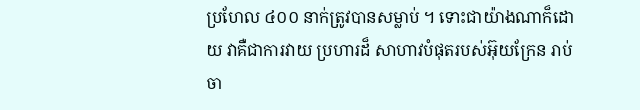ប្រហែល ៤០០ នាក់ត្រូវបានសម្លាប់ ។ ទោះជាយ៉ាងណាក៏ដោយ វាគឺជាការវាយ ប្រហារដ៏ សាហាវបំផុតរបស់អ៊ុយក្រែន រាប់ចា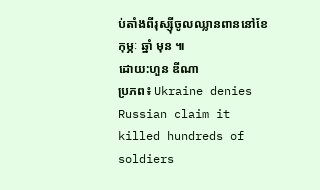ប់តាំងពីរុស្ស៊ីចូលឈ្លានពាននៅខែកុម្ភៈ ឆ្នាំ មុន ៕
ដោយ:ហួន ឌីណា
ប្រភព៖ Ukraine denies Russian claim it killed hundreds of soldiers